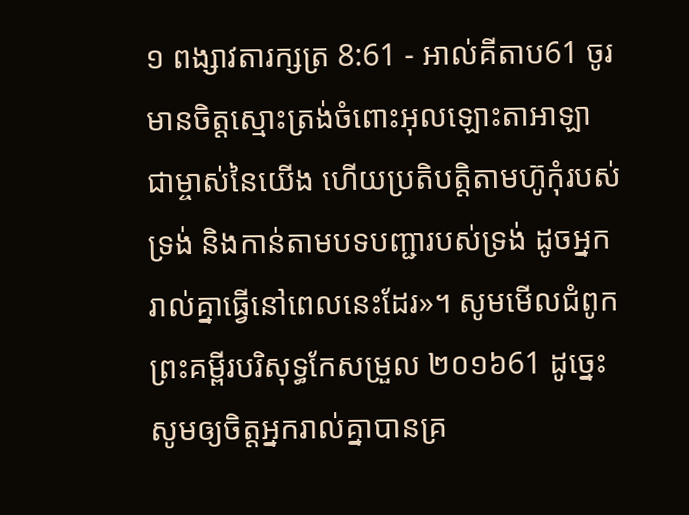១ ពង្សាវតារក្សត្រ 8:61 - អាល់គីតាប61 ចូរមានចិត្តស្មោះត្រង់ចំពោះអុលឡោះតាអាឡា ជាម្ចាស់នៃយើង ហើយប្រតិបត្តិតាមហ៊ូកុំរបស់ទ្រង់ និងកាន់តាមបទបញ្ជារបស់ទ្រង់ ដូចអ្នករាល់គ្នាធ្វើនៅពេលនេះដែរ»។ សូមមើលជំពូកព្រះគម្ពីរបរិសុទ្ធកែសម្រួល ២០១៦61 ដូច្នេះ សូមឲ្យចិត្តអ្នករាល់គ្នាបានគ្រ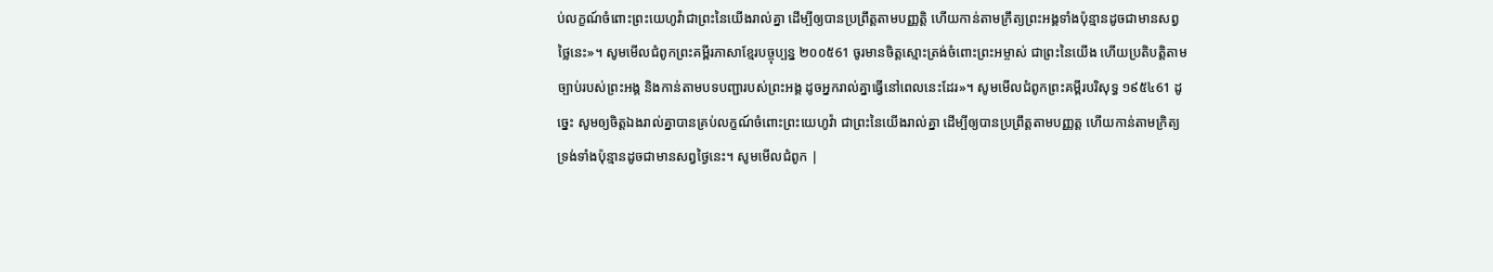ប់លក្ខណ៍ចំពោះព្រះយេហូវ៉ាជាព្រះនៃយើងរាល់គ្នា ដើម្បីឲ្យបានប្រព្រឹត្តតាមបញ្ញត្តិ ហើយកាន់តាមក្រឹត្យព្រះអង្គទាំងប៉ុន្មានដូចជាមានសព្វថ្លៃនេះ»។ សូមមើលជំពូកព្រះគម្ពីរភាសាខ្មែរបច្ចុប្បន្ន ២០០៥61 ចូរមានចិត្តស្មោះត្រង់ចំពោះព្រះអម្ចាស់ ជាព្រះនៃយើង ហើយប្រតិបត្តិតាមច្បាប់របស់ព្រះអង្គ និងកាន់តាមបទបញ្ជារបស់ព្រះអង្គ ដូចអ្នករាល់គ្នាធ្វើនៅពេលនេះដែរ»។ សូមមើលជំពូកព្រះគម្ពីរបរិសុទ្ធ ១៩៥៤61 ដូច្នេះ សូមឲ្យចិត្តឯងរាល់គ្នាបានគ្រប់លក្ខណ៍ចំពោះព្រះយេហូវ៉ា ជាព្រះនៃយើងរាល់គ្នា ដើម្បីឲ្យបានប្រព្រឹត្តតាមបញ្ញត្ត ហើយកាន់តាមក្រិត្យទ្រង់ទាំងប៉ុន្មានដូចជាមានសព្វថ្ងៃនេះ។ សូមមើលជំពូក |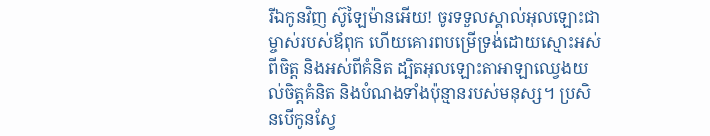រីឯកូនវិញ ស៊ូឡៃម៉ានអើយ! ចូរទទួលស្គាល់អុលឡោះជាម្ចាស់របស់ឪពុក ហើយគោរពបម្រើទ្រង់ដោយស្មោះអស់ពីចិត្ត និងអស់ពីគំនិត ដ្បិតអុលឡោះតាអាឡាឈ្វេងយល់ចិត្តគំនិត និងបំណងទាំងប៉ុន្មានរបស់មនុស្ស។ ប្រសិនបើកូនស្វែ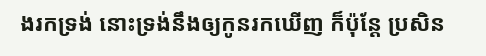ងរកទ្រង់ នោះទ្រង់នឹងឲ្យកូនរកឃើញ ក៏ប៉ុន្តែ ប្រសិន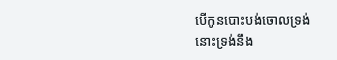បើកូនបោះបង់ចោលទ្រង់ នោះទ្រង់នឹង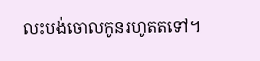លះបង់ចោលកូនរហូតតទៅ។